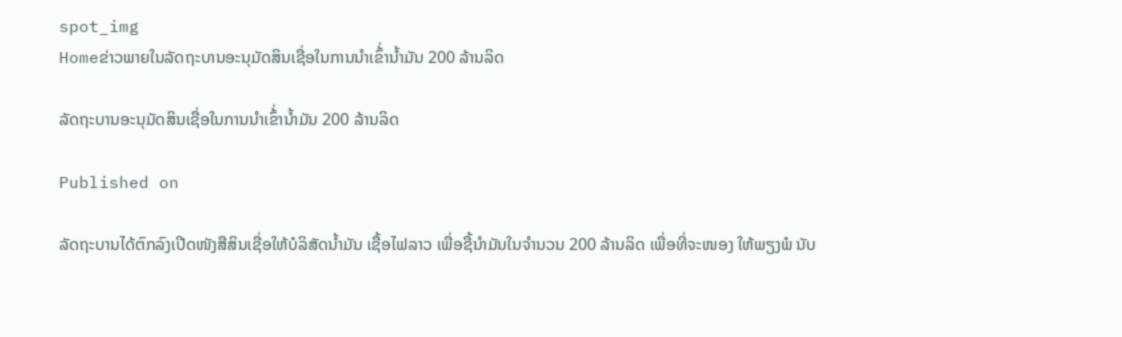spot_img
Homeຂ່າວພາຍໃນລັດຖະບານອະນຸມັດສິນເຊື່ອໃນການນຳເຂົ້່ານ້ຳມັນ 200 ລ້ານລິດ

ລັດຖະບານອະນຸມັດສິນເຊື່ອໃນການນຳເຂົ້່ານ້ຳມັນ 200 ລ້ານລິດ

Published on

ລັດຖະບານໄດ້ຕົກລົງເປີດໜັງສືສິນເຊື່ອໃຫ້ບໍລິສັດນ້ຳມັນ ເຊື້ອໄຟລາວ ເພື່ອຊື້ນຳມັນໃນຈຳນວນ 200 ລ້ານລິດ ເພື່ອທີ່ຈະໜອງ ໃຫ້ພຽງພໍ ນັບ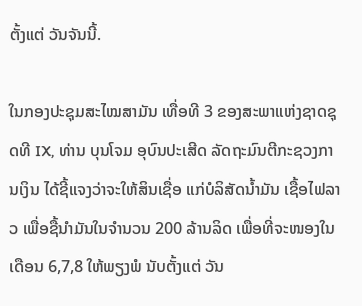ຕັ້ງແຕ່ ວັນຈັນນີ້.

ໃນກອງປະຊຸມສະໄໝສາມັນ ເທື່ອທີ 3 ຂອງສະພາແຫ່ງຊາດຊຸດທີ IX, ທ່ານ ບຸນໂຈມ ອຸບົນປະເສີດ ລັດຖະມົນຕີກະຊວງການເງິນ ໄດ້ຊີ້ແຈງວ່າຈະໃຫ້ສິນເຊື່ອ ແກ່ບໍລິສັດນ້ຳມັນ ເຊື້ອໄຟລາວ ເພື່ອຊື້ນຳມັນໃນຈຳນວນ 200 ລ້ານລິດ ເພື່ອທີ່ຈະໜອງໃນເດືອນ 6,7,8 ໃຫ້ພຽງພໍ ນັບຕັ້ງແຕ່ ວັນ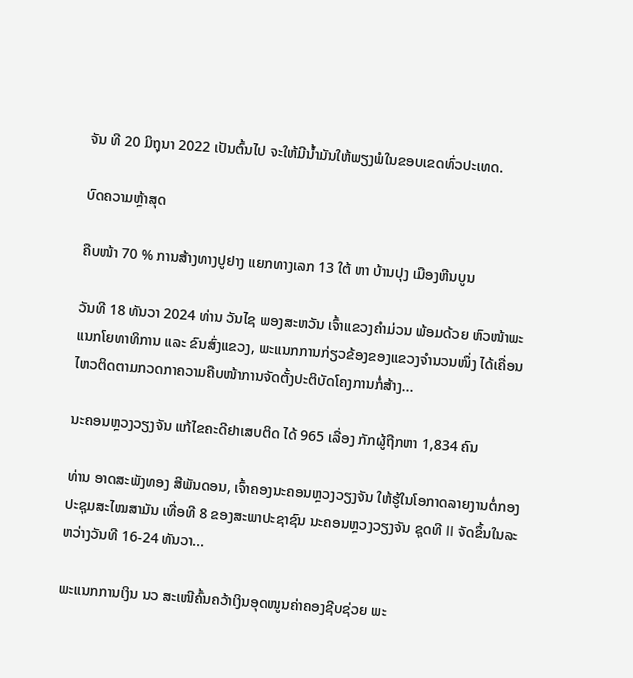ຈັນ ທີ 20 ມິຖຸນາ 2022 ເປັນຕົ້ນໄປ ຈະໃຫ້ມີນ້ຳມັນໃຫ້ພຽງພໍໃນຂອບເຂດທົ່ວປະເທດ.

ບົດຄວາມຫຼ້າສຸດ

ຄືບໜ້າ 70 % ການສ້າງທາງປູຢາງ ແຍກທາງເລກ 13 ໃຕ້ ຫາ ບ້ານປຸງ ເມືອງຫີນບູນ

ວັນທີ 18 ທັນວາ 2024 ທ່ານ ວັນໄຊ ພອງສະຫວັນ ເຈົ້າແຂວງຄຳມ່ວນ ພ້ອມດ້ວຍ ຫົວໜ້າພະແນກໂຍທາທິການ ແລະ ຂົນສົ່ງແຂວງ, ພະແນກການກ່ຽວຂ້ອງຂອງແຂວງຈໍານວນໜຶ່ງ ໄດ້ເຄື່ອນໄຫວຕິດຕາມກວດກາຄວາມຄືບໜ້າການຈັດຕັ້ງປະຕິບັດໂຄງການກໍ່ສ້າງ...

ນະຄອນຫຼວງວຽງຈັນ ແກ້ໄຂຄະດີຢາເສບຕິດ ໄດ້ 965 ເລື່ອງ ກັກຜູ້ຖືກຫາ 1,834 ຄົນ

ທ່ານ ອາດສະພັງທອງ ສີພັນດອນ, ເຈົ້າຄອງນະຄອນຫຼວງວຽງຈັນ ໃຫ້ຮູ້ໃນໂອກາດລາຍງານຕໍ່ກອງປະຊຸມສະໄໝສາມັນ ເທື່ອທີ 8 ຂອງສະພາປະຊາຊົນ ນະຄອນຫຼວງວຽງຈັນ ຊຸດທີ II ຈັດຂຶ້ນໃນລະຫວ່າງວັນທີ 16-24 ທັນວາ...

ພະແນກການເງິນ ນວ ສະເໜີຄົ້ນຄວ້າເງິນອຸດໜູນຄ່າຄອງຊີບຊ່ວຍ ພະ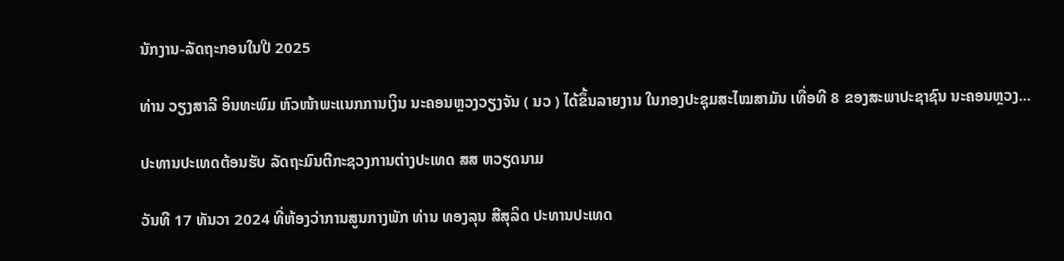ນັກງານ-ລັດຖະກອນໃນປີ 2025

ທ່ານ ວຽງສາລີ ອິນທະພົມ ຫົວໜ້າພະແນກການເງິນ ນະຄອນຫຼວງວຽງຈັນ ( ນວ ) ໄດ້ຂຶ້ນລາຍງານ ໃນກອງປະຊຸມສະໄໝສາມັນ ເທື່ອທີ 8 ຂອງສະພາປະຊາຊົນ ນະຄອນຫຼວງ...

ປະທານປະເທດຕ້ອນຮັບ ລັດຖະມົນຕີກະຊວງການຕ່າງປະເທດ ສສ ຫວຽດນາມ

ວັນທີ 17 ທັນວາ 2024 ທີ່ຫ້ອງວ່າການສູນກາງພັກ ທ່ານ ທອງລຸນ ສີສຸລິດ ປະທານປະເທດ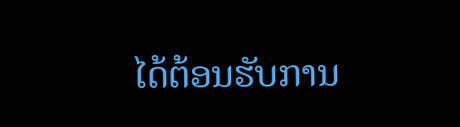ໄດ້ຕ້ອນຮັບການ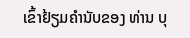ເຂົ້າຢ້ຽມຄຳນັບຂອງ ທ່ານ ບຸ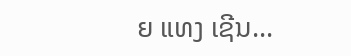ຍ ແທງ ເຊີນ...